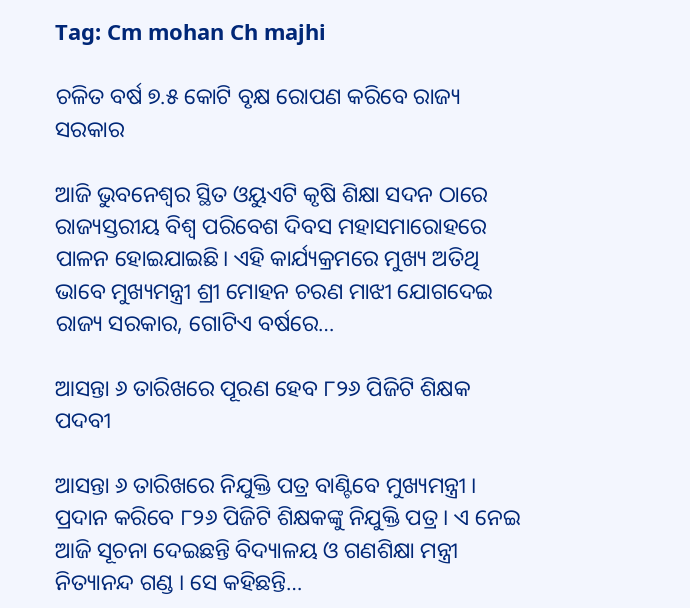Tag: Cm mohan Ch majhi

ଚଳିତ ବର୍ଷ ୭.୫ କୋଟି ବୃକ୍ଷ ରୋପଣ କରିବେ ରାଜ୍ୟ ସରକାର

ଆଜି ଭୁବନେଶ୍ବର ସ୍ଥିତ ଓୟୁଏଟି କୃଷି ଶିକ୍ଷା ସଦନ ଠାରେ ରାଜ୍ୟସ୍ତରୀୟ ବିଶ୍ୱ ପରିବେଶ ଦିବସ ମହାସମାରୋହରେ ପାଳନ ହୋଇଯାଇଛି। ଏହି କାର୍ଯ୍ୟକ୍ରମରେ ମୁଖ୍ୟ ଅତିଥି ଭାବେ ମୁଖ୍ୟମନ୍ତ୍ରୀ ଶ୍ରୀ ମୋହନ ଚରଣ ମାଝୀ ଯୋଗଦେଇ ରାଜ୍ୟ ସରକାର, ଗୋଟିଏ ବର୍ଷରେ…

ଆସନ୍ତା ୬ ତାରିଖରେ ପୂରଣ ହେବ ୮୨୬ ପିଜିଟି ଶିକ୍ଷକ ପଦବୀ

ଆସନ୍ତା ୬ ତାରିଖରେ ନିଯୁକ୍ତି ପତ୍ର ବାଣ୍ଟିବେ ମୁଖ୍ୟମନ୍ତ୍ରୀ । ପ୍ରଦାନ କରିବେ ୮୨୬ ପିଜିଟି ଶିକ୍ଷକଙ୍କୁ ନିଯୁକ୍ତି ପତ୍ର । ଏ ନେଇ ଆଜି ସୂଚନା ଦେଇଛନ୍ତି ବିଦ୍ୟାଳୟ ଓ ଗଣଶିକ୍ଷା ମନ୍ତ୍ରୀ ନିତ୍ୟାନନ୍ଦ ଗଣ୍ଡ । ସେ କହିଛନ୍ତି…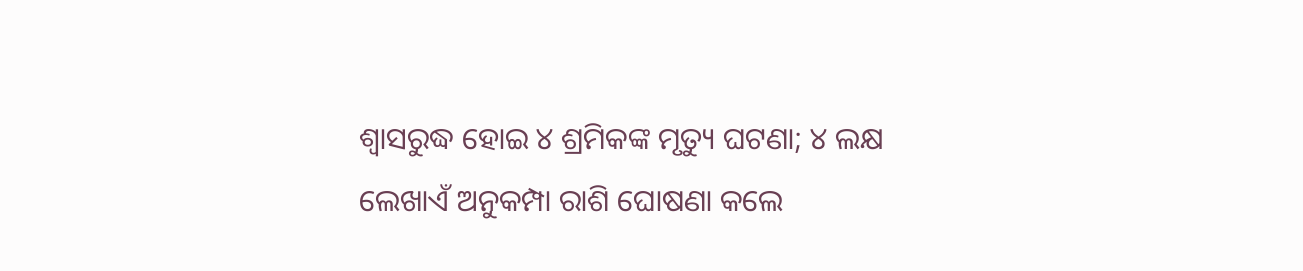ଶ୍ବାସରୁଦ୍ଧ ହୋଇ ୪ ଶ୍ରମିକଙ୍କ ମୃତ୍ୟୁ ଘଟଣା; ୪ ଲକ୍ଷ ଲେଖାଏଁ ଅନୁକମ୍ପା ରାଶି ଘୋଷଣା କଲେ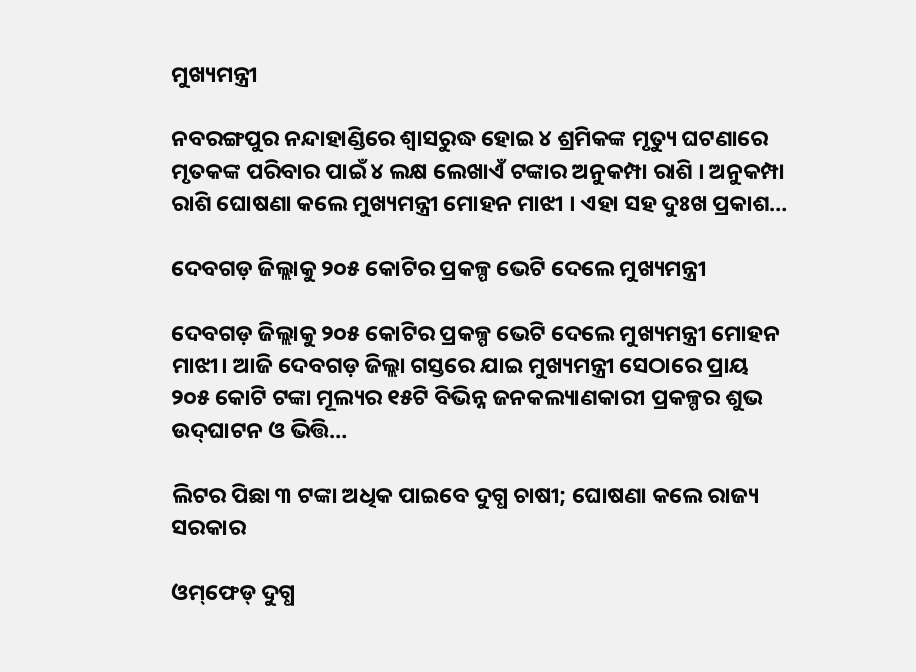ମୁଖ୍ୟମନ୍ତ୍ରୀ

ନବରଙ୍ଗପୁର ନନ୍ଦାହାଣ୍ଡିରେ ଶ୍ବାସରୁଦ୍ଧ ହୋଇ ୪ ଶ୍ରମିକଙ୍କ ମୃତ୍ୟୁ ଘଟଣାରେ ମୃତକଙ୍କ ପରିବାର ପାଇଁ ୪ ଲକ୍ଷ ଲେଖାଏଁ ଟଙ୍କାର ଅନୁକମ୍ପା ରାଶି । ଅନୁକମ୍ପା ରାଶି ଘୋଷଣା କଲେ ମୁଖ୍ୟମନ୍ତ୍ରୀ ମୋହନ ମାଝୀ । ଏହା ସହ ଦୁଃଖ ପ୍ରକାଶ…

ଦେବଗଡ଼ ଜିଲ୍ଲାକୁ ୨୦୫ କୋଟିର ପ୍ରକଳ୍ପ ଭେଟି ଦେଲେ ମୁଖ୍ୟମନ୍ତ୍ରୀ

ଦେବଗଡ଼ ଜିଲ୍ଲାକୁ ୨୦୫ କୋଟିର ପ୍ରକଳ୍ପ ଭେଟି ଦେଲେ ମୁଖ୍ୟମନ୍ତ୍ରୀ ମୋହନ ମାଝୀ। ଆଜି ଦେବଗଡ଼ ଜିଲ୍ଲା ଗସ୍ତରେ ଯାଇ ମୁଖ୍ୟମନ୍ତ୍ରୀ ସେଠାରେ ପ୍ରାୟ ୨୦୫ କୋଟି ଟଙ୍କା ମୂଲ୍ୟର ୧୫ଟି ବିଭିନ୍ନ ଜନକଲ୍ୟାଣକାରୀ ପ୍ରକଳ୍ପର ଶୁଭ ଉଦ୍‍ଘାଟନ ଓ ଭିତ୍ତି…

ଲିଟର ପିଛା ୩ ଟଙ୍କା ଅଧିକ ପାଇବେ ଦୁଗ୍ଧ ଚାଷୀ; ଘୋଷଣା କଲେ ରାଜ୍ୟ ସରକାର

ଓମ୍‌ଫେଡ୍‌ ଦୁଗ୍ଧ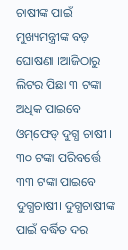ଚାଷୀଙ୍କ ପାଇଁ ମୁଖ୍ୟମନ୍ତ୍ରୀଙ୍କ ବଡ଼ ଘୋଷଣା ।ଆଜିଠାରୁ ଲିଟର ପିଛା ୩ ଟଙ୍କା ଅଧିକ ପାଇବେ ଓମ୍‌ଫେଡ୍‌ ଦୁଗ୍ଧ ଚାଷୀ । ୩୦ ଟଙ୍କା ପରିବର୍ତ୍ତେ ୩୩ ଟଙ୍କା ପାଇବେ ଦୁଗ୍ଧଚାଷୀ। ଦୁଗ୍ଧଚାଷୀଙ୍କ ପାଇଁ ବର୍ଦ୍ଧିତ ଦର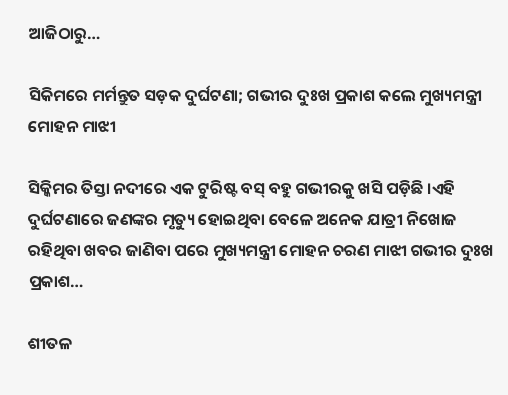ଆଜିଠାରୁ…

ସିକିମରେ ମର୍ମନ୍ତୁତ ସଡ଼କ ଦୁର୍ଘଟଣା; ଗଭୀର ଦୁଃଖ ପ୍ରକାଶ କଲେ ମୁଖ୍ୟମନ୍ତ୍ରୀ ମୋହନ ମାଝୀ

ସିକ୍କିମର ତିସ୍ତା ନଦୀରେ ଏକ ଟୁରିଷ୍ଟ ବସ୍ ବହୁ ଗଭୀରକୁ ଖସି ପଡ଼ିଛି ।ଏହି ଦୁର୍ଘଟଣାରେ ଜଣଙ୍କର ମୃତ୍ୟୁ ହୋଇଥିବା ବେଳେ ଅନେକ ଯାତ୍ରୀ ନିଖୋଜ ରହିଥିବା ଖବର ଜାଣିବା ପରେ ମୁଖ୍ୟମନ୍ତ୍ରୀ ମୋହନ ଚରଣ ମାଝୀ ଗଭୀର ଦୁଃଖ ପ୍ରକାଶ…

ଶୀତଳ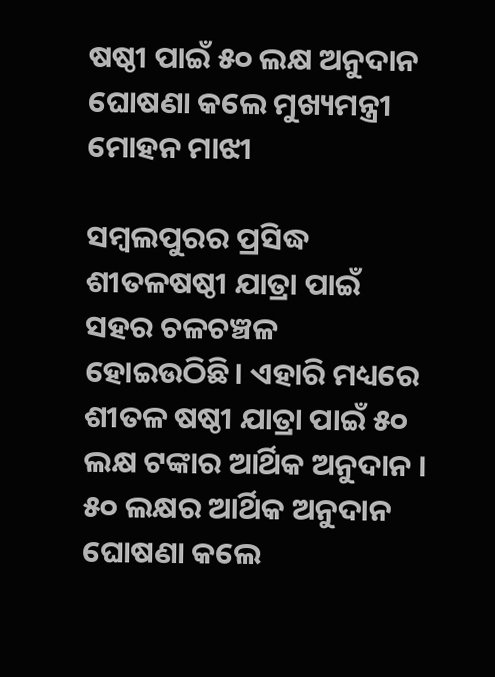ଷଷ୍ଠୀ ପାଇଁ ୫୦ ଲକ୍ଷ ଅନୁଦାନ ଘୋଷଣା କଲେ ମୁଖ୍ୟମନ୍ତ୍ରୀ ମୋହନ ମାଝୀ

ସମ୍ବଲପୁରର ପ୍ରସିଦ୍ଧ ଶୀତଳଷଷ୍ଠୀ ଯାତ୍ରା ପାଇଁ ସହର ଚଳଚଞ୍ଚଳ ହୋଇଉଠିଛି। ଏହାରି ମଧ୍ୟରେ ଶୀତଳ ଷଷ୍ଠୀ ଯାତ୍ରା ପାଇଁ ୫୦ ଲକ୍ଷ ଟଙ୍କାର ଆର୍ଥିକ ଅନୁଦାନ । ୫୦ ଲକ୍ଷର ଆର୍ଥିକ ଅନୁଦାନ ଘୋଷଣା କଲେ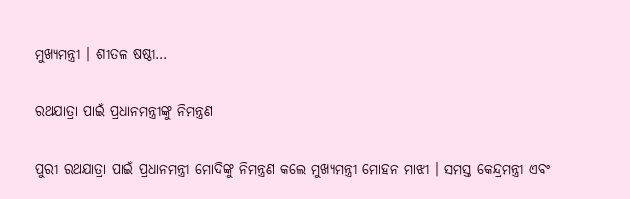ମୁଖ୍ୟମନ୍ତ୍ରୀ । ଶୀତଳ ଷଷ୍ଠୀ…

ରଥଯାତ୍ରା ପାଇଁ ପ୍ରଧାନମନ୍ତ୍ରୀଙ୍କୁ ନିମନ୍ତ୍ରଣ

ପୁରୀ ରଥଯାତ୍ରା ପାଇଁ ପ୍ରଧାନମନ୍ତ୍ରୀ ମୋଦିଙ୍କୁ ନିମନ୍ତ୍ରଣ କଲେ ମୁଖ୍ୟମନ୍ତ୍ରୀ ମୋହନ ମାଝୀ । ସମସ୍ତ କେନ୍ଦ୍ରମନ୍ତ୍ରୀ ଏବଂ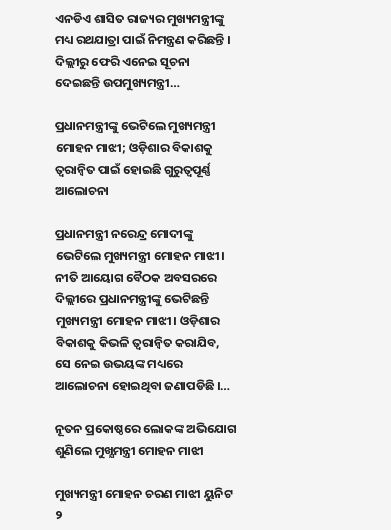ଏନଡିଏ ଶାସିତ ରାଜ୍ୟର ମୁଖ୍ୟମନ୍ତ୍ରୀଙ୍କୁ ମଧ୍ୟ ରଥଯାତ୍ରା ପାଇଁ ନିମନ୍ତ୍ରଣ କରିଛନ୍ତି । ଦିଲ୍ଲୀରୁ ଫେରି ଏନେଇ ସୂଚନା ଦେଇଛନ୍ତି ଉପମୁଖ୍ୟମନ୍ତ୍ରୀ…

ପ୍ରଧାନମନ୍ତ୍ରୀଙ୍କୁ ଭେଟିଲେ ମୁଖ୍ୟମନ୍ତ୍ରୀ ମୋହନ ମାଝୀ; ଓଡ଼ିଶାର ବିକାଶକୁ ତ୍ୱରାନ୍ୱିତ ପାଇଁ ହୋଇଛି ଗୁରୁତ୍ୱପୂର୍ଣ୍ଣ ଆଲୋଚନା

ପ୍ରଧାନମନ୍ତ୍ରୀ ନରେନ୍ଦ୍ର ମୋଦୀଙ୍କୁ ଭେଟିଲେ ମୁଖ୍ୟମନ୍ତ୍ରୀ ମୋହନ ମାଝୀ। ନୀତି ଆୟୋଗ ବୈଠକ ଅବସରରେ ଦିଲ୍ଲୀରେ ପ୍ରଧାନମନ୍ତ୍ରୀଙ୍କୁ ଭେଟିଛନ୍ତି ମୁଖ୍ୟମନ୍ତ୍ରୀ ମୋହନ ମାଝୀ। ଓଡ଼ିଶାର ବିକାଶକୁ କିଭଳି ତ୍ବରାନ୍ବିତ କରାଯିବ, ସେ ନେଇ ଉଭୟଙ୍କ ମଧ୍ୟରେ ଆଲୋଚନା ହୋଇଥିବା ଜଣାପଡିଛି ।…

ନୂତନ ପ୍ରକୋଷ୍ଠରେ ଲୋକଙ୍କ ଅଭିଯୋଗ ଶୁଣିଲେ ମୁଖ୍ଯମନ୍ତ୍ରୀ ମୋହନ ମାଝୀ

ମୁଖ୍ୟମନ୍ତ୍ରୀ ମୋହନ ଚରଣ ମାଝୀ ୟୁନିଟ ୨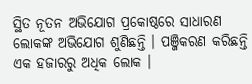ସ୍ଥିତ ନୂତନ ଅଭିଯୋଗ ପ୍ରକୋଷ୍ଠରେ ସାଧାରଣ ଲୋକଙ୍କ ଅଭିଯୋଗ ଶୁଣିଛନ୍ତି । ପଞ୍ଜିକରଣ କରିଛନ୍ତି ଏକ ହଜାରରୁ ଅଧିକ ଲୋକ ।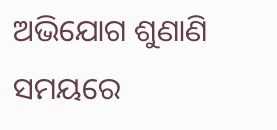ଅଭିଯୋଗ ଶୁଣାଣି ସମୟରେ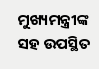ମୁଖ୍ୟମନ୍ତ୍ରୀଙ୍କ ସହ ଉପସ୍ଥିତ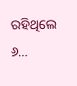ରହିଥିଲେ ୬…